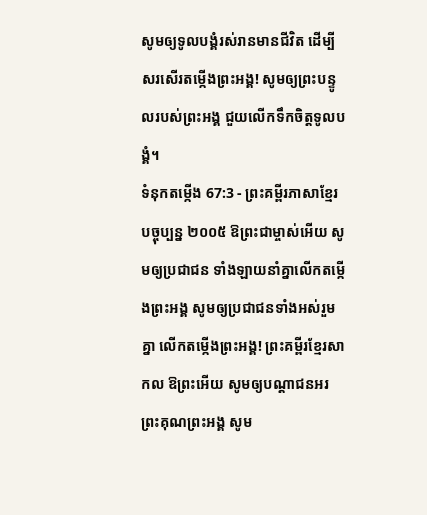សូមឲ្យទូលបង្គំរស់រានមានជីវិត ដើម្បីសរសើរតម្កើងព្រះអង្គ! សូមឲ្យព្រះបន្ទូលរបស់ព្រះអង្គ ជួយលើកទឹកចិត្តទូលបង្គំ។
ទំនុកតម្កើង 67:3 - ព្រះគម្ពីរភាសាខ្មែរបច្ចុប្បន្ន ២០០៥ ឱព្រះជាម្ចាស់អើយ សូមឲ្យប្រជាជន ទាំងឡាយនាំគ្នាលើកតម្កើងព្រះអង្គ សូមឲ្យប្រជាជនទាំងអស់រួមគ្នា លើកតម្កើងព្រះអង្គ! ព្រះគម្ពីរខ្មែរសាកល ឱព្រះអើយ សូមឲ្យបណ្ដាជនអរព្រះគុណព្រះអង្គ សូម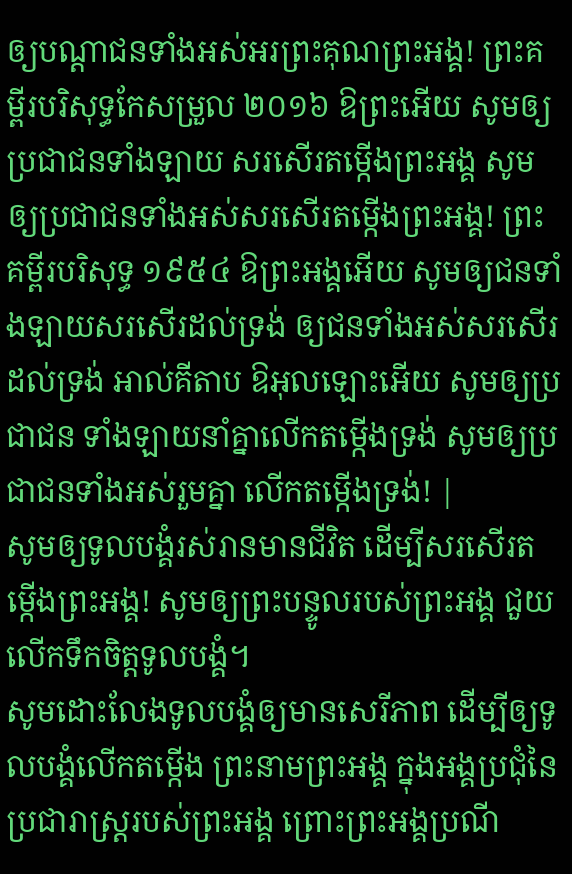ឲ្យបណ្ដាជនទាំងអស់អរព្រះគុណព្រះអង្គ! ព្រះគម្ពីរបរិសុទ្ធកែសម្រួល ២០១៦ ឱព្រះអើយ សូមឲ្យប្រជាជនទាំងឡាយ សរសើរតម្កើងព្រះអង្គ សូមឲ្យប្រជាជនទាំងអស់សរសើរតម្កើងព្រះអង្គ! ព្រះគម្ពីរបរិសុទ្ធ ១៩៥៤ ឱព្រះអង្គអើយ សូមឲ្យជនទាំងឡាយសរសើរដល់ទ្រង់ ឲ្យជនទាំងអស់សរសើរដល់ទ្រង់ អាល់គីតាប ឱអុលឡោះអើយ សូមឲ្យប្រជាជន ទាំងឡាយនាំគ្នាលើកតម្កើងទ្រង់ សូមឲ្យប្រជាជនទាំងអស់រួមគ្នា លើកតម្កើងទ្រង់! |
សូមឲ្យទូលបង្គំរស់រានមានជីវិត ដើម្បីសរសើរតម្កើងព្រះអង្គ! សូមឲ្យព្រះបន្ទូលរបស់ព្រះអង្គ ជួយលើកទឹកចិត្តទូលបង្គំ។
សូមដោះលែងទូលបង្គំឲ្យមានសេរីភាព ដើម្បីឲ្យទូលបង្គំលើកតម្កើង ព្រះនាមព្រះអង្គ ក្នុងអង្គប្រជុំនៃប្រជារាស្ដ្ររបស់ព្រះអង្គ ព្រោះព្រះអង្គប្រណី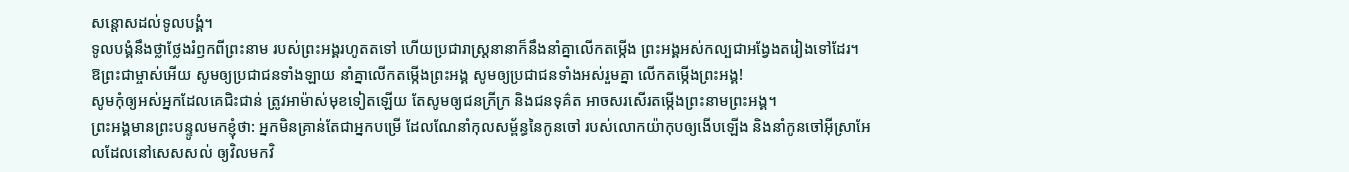សន្ដោសដល់ទូលបង្គំ។
ទូលបង្គំនឹងថ្លាថ្លែងរំឭកពីព្រះនាម របស់ព្រះអង្គរហូតតទៅ ហើយប្រជារាស្ត្រនានាក៏នឹងនាំគ្នាលើកតម្កើង ព្រះអង្គអស់កល្បជាអង្វែងតរៀងទៅដែរ។
ឱព្រះជាម្ចាស់អើយ សូមឲ្យប្រជាជនទាំងឡាយ នាំគ្នាលើកតម្កើងព្រះអង្គ សូមឲ្យប្រជាជនទាំងអស់រួមគ្នា លើកតម្កើងព្រះអង្គ!
សូមកុំឲ្យអស់អ្នកដែលគេជិះជាន់ ត្រូវអាម៉ាស់មុខទៀតឡើយ តែសូមឲ្យជនក្រីក្រ និងជនទុគ៌ត អាចសរសើរតម្កើងព្រះនាមព្រះអង្គ។
ព្រះអង្គមានព្រះបន្ទូលមកខ្ញុំថា: អ្នកមិនគ្រាន់តែជាអ្នកបម្រើ ដែលណែនាំកុលសម្ព័ន្ធនៃកូនចៅ របស់លោកយ៉ាកុបឲ្យងើបឡើង និងនាំកូនចៅអ៊ីស្រាអែលដែលនៅសេសសល់ ឲ្យវិលមកវិ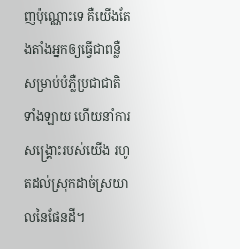ញប៉ុណ្ណោះទេ គឺយើងតែងតាំងអ្នកឲ្យធ្វើជាពន្លឺ សម្រាប់បំភ្លឺប្រជាជាតិទាំងឡាយ ហើយនាំការសង្គ្រោះរបស់យើង រហូតដល់ស្រុកដាច់ស្រយាលនៃផែនដី។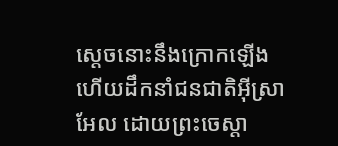ស្ដេចនោះនឹងក្រោកឡើង ហើយដឹកនាំជនជាតិអ៊ីស្រាអែល ដោយព្រះចេស្ដា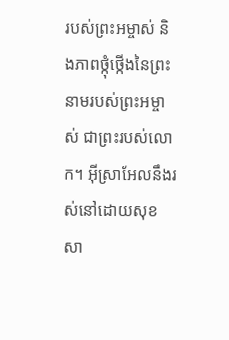របស់ព្រះអម្ចាស់ និងភាពថ្កុំថ្កើងនៃព្រះនាមរបស់ព្រះអម្ចាស់ ជាព្រះរបស់លោក។ អ៊ីស្រាអែលនឹងរស់នៅដោយសុខសា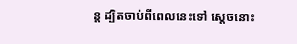ន្ត ដ្បិតចាប់ពីពេលនេះទៅ ស្ដេចនោះ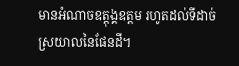មានអំណាចឧត្ដុង្គឧត្ដម រហូតដល់ទីដាច់ស្រយាលនៃផែនដី។